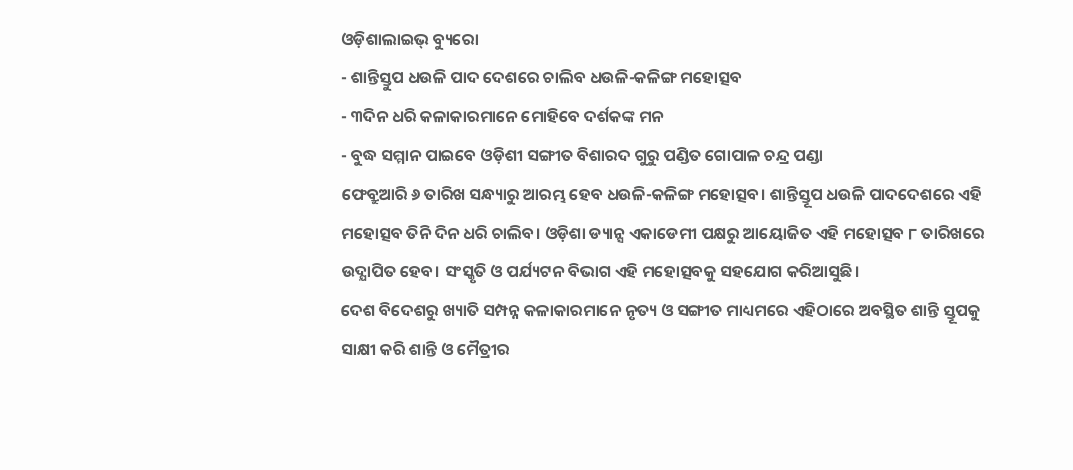ଓଡ଼ିଶାଲାଇଭ୍ ବ୍ୟୁରୋ
- ଶାନ୍ତିସ୍ତୁପ ଧଉଳି ପାଦ ଦେଶରେ ଚାଲିବ ଧଉଳି-କଳିଙ୍ଗ ମହୋତ୍ସବ
- ୩ଦିନ ଧରି କଳାକାରମାନେ ମୋହିବେ ଦର୍ଶକଙ୍କ ମନ
- ବୁଦ୍ଧ ସମ୍ମାନ ପାଇବେ ଓଡ଼ିଶୀ ସଙ୍ଗୀତ ବିଶାରଦ ଗୁରୁ ପଣ୍ଡିତ ଗୋପାଳ ଚନ୍ଦ୍ର ପଣ୍ଡା
ଫେବ୍ରୁଆରି ୬ ତାରିଖ ସନ୍ଧ୍ୟାରୁ ଆରମ୍ଭ ହେବ ଧଉଳି-କଳିଙ୍ଗ ମହୋତ୍ସବ। ଶାନ୍ତିସ୍ତୂପ ଧଉଳି ପାଦଦେଶରେ ଏହି ମହୋତ୍ସବ ତିନି ଦିନ ଧରି ଚାଲିବ। ଓଡ଼ିଶା ଡ୍ୟାନ୍ସ ଏକାଡେମୀ ପକ୍ଷରୁ ଆୟୋଜିତ ଏହି ମହୋତ୍ସବ ୮ ତାରିଖରେ ଉଦ୍ଯାପିତ ହେବ। ସଂସ୍କୃତି ଓ ପର୍ଯ୍ୟଟନ ବିଭାଗ ଏହି ମହୋତ୍ସବକୁ ସହଯୋଗ କରିଆସୁଛି।
ଦେଶ ବିଦେଶରୁ ଖ୍ୟାତି ସମ୍ପନ୍ନ କଳାକାରମାନେ ନୃତ୍ୟ ଓ ସଙ୍ଗୀତ ମାଧ୍ୟମରେ ଏହିଠାରେ ଅବସ୍ଥିତ ଶାନ୍ତି ସ୍ତୂପକୁ ସାକ୍ଷୀ କରି ଶାନ୍ତି ଓ ମୈତ୍ରୀର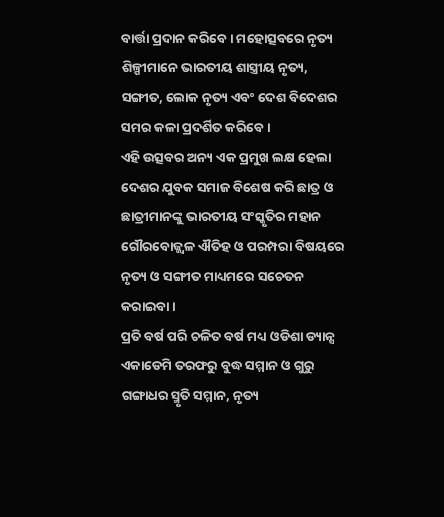ବାର୍ତ୍ତା ପ୍ରଦାନ କରିବେ। ମହୋତ୍ସବରେ ନୃତ୍ୟ ଶିଳ୍ପୀମାନେ ଭାରତୀୟ ଶାସ୍ତ୍ରୀୟ ନୃତ୍ୟ, ସଙ୍ଗୀତ, ଲୋକ ନୃତ୍ୟ ଏବଂ ଦେଶ ବିଦେଶର ସମର କଳା ପ୍ରଦର୍ଶିତ କରିବେ।
ଏହି ଉତ୍ସବର ଅନ୍ୟ ଏକ ପ୍ରମୁଖ ଲକ୍ଷ ହେଲା ଦେଶର ଯୁବକ ସମାଜ ବିଶେଷ କରି ଛାତ୍ର ଓ ଛାତ୍ରୀମାନଙ୍କୁ ଭାରତୀୟ ସଂସ୍କୃତିର ମହାନ ଗୌରବୋଜ୍ଜ୍ଵଳ ଐତିହ ଓ ପରମ୍ପରା ବିଷୟରେ ନୃତ୍ୟ ଓ ସଙ୍ଗୀତ ମାଧ୍ୟମରେ ସଚେତନ କରାଇବା।
ପ୍ରତି ବର୍ଷ ପରି ଚଳିତ ବର୍ଷ ମଧ୍ୟ ଓଡିଶା ଡ୍ୟାନ୍ସ ଏକାଡେମି ତରଫରୁ ବୁଦ୍ଧ ସମ୍ମାନ ଓ ଗୁରୁ ଗଙ୍ଗାଧର ସ୍ମୃତି ସମ୍ମାନ, ନୃତ୍ୟ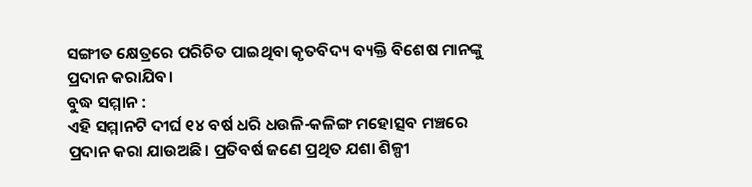ସଙ୍ଗୀତ କ୍ଷେତ୍ରରେ ପରିଚିତ ପାଇଥିବା କୃତବିଦ୍ୟ ବ୍ୟକ୍ତି ବିଶେଷ ମାନଙ୍କୁ ପ୍ରଦାନ କରାଯିବ।
ବୁଦ୍ଧ ସମ୍ମାନ :
ଏହି ସମ୍ମାନଟି ଦୀର୍ଘ ୧୪ ବର୍ଷ ଧରି ଧଉଳି-କଳିଙ୍ଗ ମହୋତ୍ସବ ମଞ୍ଚରେ ପ୍ରଦାନ କରା ଯାଉଅଛି। ପ୍ରତିବର୍ଷ ଜଣେ ପ୍ରଥିତ ଯଶା ଶିଳ୍ପୀ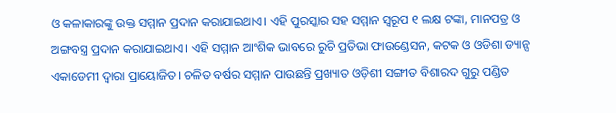ଓ କଳାକାରଙ୍କୁ ଉକ୍ତ ସମ୍ମାନ ପ୍ରଦାନ କରାଯାଇଥାଏ। ଏହି ପୁରସ୍କାର ସହ ସମ୍ମାନ ସ୍ୱରୂପ ୧ ଲକ୍ଷ ଟଙ୍କା, ମାନପତ୍ର ଓ ଅଙ୍ଗବସ୍ତ୍ର ପ୍ରଦାନ କରାଯାଇଥାଏ। ଏହି ସମ୍ମାନ ଆଂଶିକ ଭାବରେ ରୁଚି ପ୍ରତିଭା ଫାଉଣ୍ଡେସନ, କଟକ ଓ ଓଡିଶା ଡ୍ୟାନ୍ସ ଏକାଡେମୀ ଦ୍ଵାରା ପ୍ରାୟୋଜିତ। ଚଳିତ ବର୍ଷର ସମ୍ମାନ ପାଉଛନ୍ତି ପ୍ରଖ୍ୟାତ ଓଡ଼ିଶୀ ସଙ୍ଗୀତ ବିଶାରଦ ଗୁରୁ ପଣ୍ଡିତ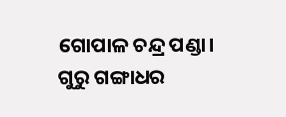ଗୋପାଳ ଚନ୍ଦ୍ର ପଣ୍ଡା।
ଗୁରୁ ଗଙ୍ଗାଧର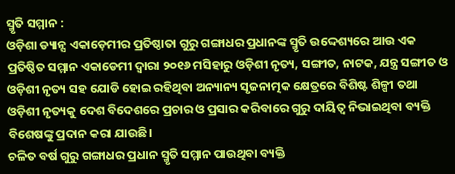ସ୍ମୃତି ସମ୍ମାନ :
ଓଡ଼ିଶା ଡ୍ୟାନ୍ସ ଏକାଡ଼େମୀର ପ୍ରତିଷ୍ଠାତା ଗୁରୁ ଗଙ୍ଗାଧର ପ୍ରଧାନଙ୍କ ସ୍ମୃତି ଉଦ୍ଦେଶ୍ୟରେ ଆଉ ଏକ ପ୍ରତିଷ୍ଠିତ ସମ୍ମାନ ଏକାଡେମୀ ଦ୍ଵାରା ୨୦୧୬ ମସିହାରୁ ଓଡ଼ିଶୀ ନୃତ୍ୟ, ସଙ୍ଗୀତ, ନାଟକ, ଯନ୍ତ୍ର ସଙ୍ଗୀତ ଓ ଓଡ଼ିଶୀ ନୃତ୍ୟ ସହ ଯୋଡି ହୋଇ ରହିଥିବା ଅନ୍ୟାନ୍ୟ ସୃଜନାତ୍ମକ କ୍ଷେତ୍ରରେ ବିଶିଷ୍ଟ ଶିଳ୍ପୀ ତଥା ଓଡ଼ିଶୀ ନୃତ୍ୟକୁ ଦେଶ ବିଦେଶରେ ପ୍ରଚାର ଓ ପ୍ରସାର କରିବାରେ ଗୁରୁ ଦାୟିତ୍ଵ ନିଭାଇଥିବା ବ୍ୟକ୍ତି ବିଶେଷଙ୍କୁ ପ୍ରଦାନ କରା ଯାଉଛି।
ଚଳିତ ବର୍ଷ ଗୁରୁ ଗଙ୍ଗାଧର ପ୍ରଧାନ ସ୍ମୃତି ସମ୍ମାନ ପାଉଥିବା ବ୍ୟକ୍ତି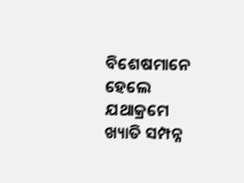ବିଶେଷମାନେ ହେଲେ ଯଥାକ୍ରମେ ଖ୍ୟାତି ସମ୍ପନ୍ନ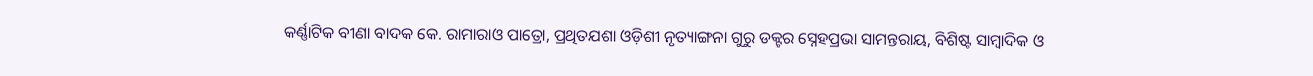କର୍ଣ୍ଣାଟିକ ବୀଣା ବାଦକ କେ. ରାମାରାଓ ପାତ୍ରୋ, ପ୍ରଥିତଯଶା ଓଡ଼ିଶୀ ନୃତ୍ୟାଙ୍ଗନା ଗୁରୁ ଡକ୍ଟର ସ୍ନେହପ୍ରଭା ସାମନ୍ତରାୟ, ବିଶିଷ୍ଟ ସାମ୍ବାଦିକ ଓ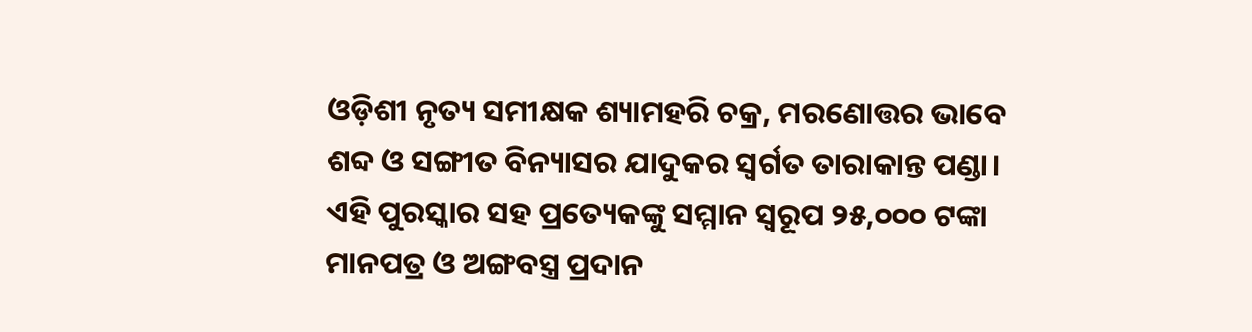ଓଡ଼ିଶୀ ନୃତ୍ୟ ସମୀକ୍ଷକ ଶ୍ୟାମହରି ଚକ୍ର, ମରଣୋତ୍ତର ଭାବେ ଶବ୍ଦ ଓ ସଙ୍ଗୀତ ବିନ୍ୟାସର ଯାଦୁକର ସ୍ଵର୍ଗତ ତାରାକାନ୍ତ ପଣ୍ଡା। ଏହି ପୁରସ୍କାର ସହ ପ୍ରତ୍ୟେକଙ୍କୁ ସମ୍ମାନ ସ୍ୱରୂପ ୨୫,୦୦୦ ଟଙ୍କା ମାନପତ୍ର ଓ ଅଙ୍ଗବସ୍ତ୍ର ପ୍ରଦାନ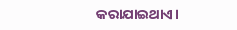କରାଯାଇଥାଏ।